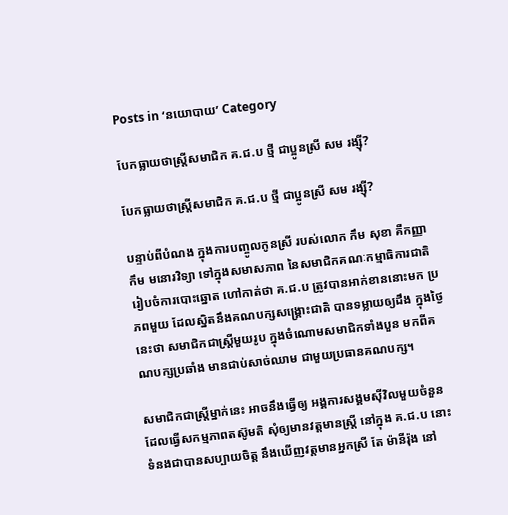Posts in ‘នយោបាយ’ Category

បែកធ្លាយថាស្ត្រីសមាជិក គ.ជ.ប ថ្មី ជាប្អូនស្រី សម រង្ស៊ី?

បែកធ្លាយថាស្ត្រីសមាជិក គ.ជ.ប ថ្មី ជាប្អូនស្រី សម រង្ស៊ី?

បន្ទាប់ពីបំណង ក្នុងការបញ្ចូលកូនស្រី របស់លោក កឹម សុខា គឺកញ្ញា កឹម មនោរវិទ្យា ទៅក្នុងសមាសភាព នៃសមាជិកគណៈកម្មាធិការជាតិ រៀបចំការបោះឆ្នោត ហៅកាត់ថា គ.ជ.ប ត្រូវបានអាក់ខាននោះមក ប្រភពមួយ ដែលស្និតនឹងគណបក្សសង្គ្រោះជាតិ បានទម្លាយឲ្យដឹង ក្នុងថ្ងៃនេះថា សមាជិកជាស្ត្រីមួយរូប ក្នុងចំណោមសមាជិកទាំងបួន មកពីគណបក្សប្រឆាំង មានជាប់សាច់ឈាម ជាមួយប្រធានគណបក្ស។

សមាជិកជាស្ត្រីម្នាក់នេះ អាចនឹងធ្វើឲ្យ អង្គការសង្គមស៊ីវិលមួយចំនួន ដែលធ្វើសកម្មភាពតស៊ូមតិ សុំឲ្យមានវត្តមានស្ត្រី នៅក្នុង គ.ជ.ប នោះ ទំនងជាបានសប្បាយចិត្ត នឹងឃើញវត្តមានអ្នកស្រី តែ ម៉ានីរ៉ុង នៅ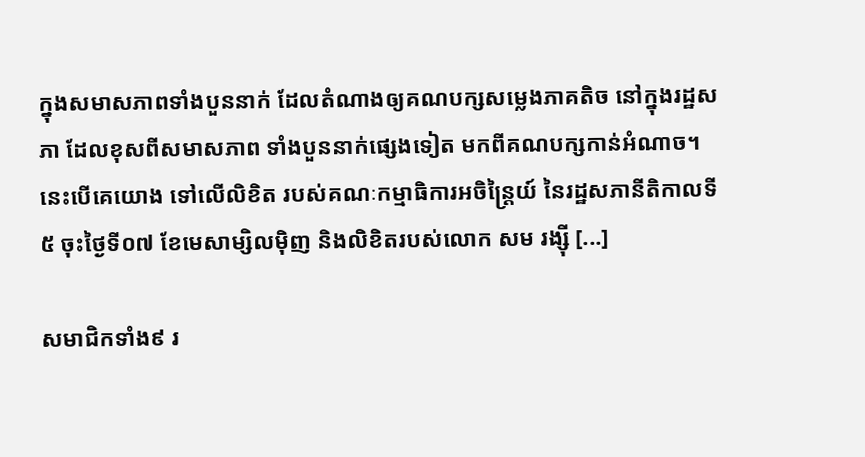ក្នុងសមាសភាពទាំងបួននាក់ ដែលតំណាងឲ្យគណបក្សសម្លេងភាគតិច នៅក្នុងរដ្ឋសភា ដែលខុសពីសមាសភាព ទាំងបួននាក់ផ្សេងទៀត មកពីគណបក្សកាន់អំណាច។ នេះបើគេយោង ទៅលើលិខិត របស់គណៈកម្មាធិការអចិន្ត្រៃយ៍ នៃរដ្ឋសភានីតិកាលទី៥ ចុះថ្ងៃទី០៧ ខែមេសាម្សិលម៉ិញ និងលិខិតរបស់លោក សម រង្ស៊ី [...]

សមាជិកទាំង៩ រ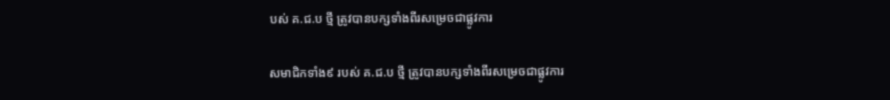បស់ គ.ជ.ប ថ្មី ត្រូវបានបក្សទាំងពីរសម្រេចជាផ្លូវការ

សមាជិកទាំង៩ របស់ គ.ជ.ប ថ្មី ត្រូវបានបក្សទាំងពីរសម្រេចជាផ្លូវការ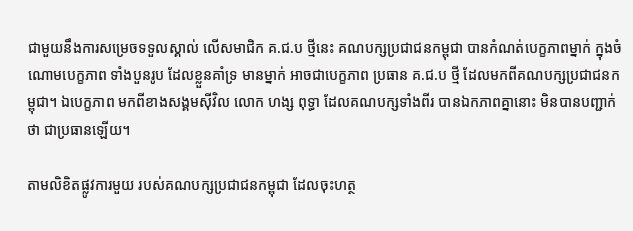ជាមួយនឹងការសម្រេចទទួលស្គាល់ លើសមាជិក គ.ជ.ប ថ្មីនេះ គណបក្សប្រជាជនកម្ពុជា បានកំណត់បេក្ខភាពម្នាក់ ក្នុងចំណោមបេក្ខភាព ទាំងបួនរូប ដែលខ្លួនគាំទ្រ មានម្នាក់ អាចជាបេក្ខភាព ប្រធាន គ.ជ.ប ថ្មី ដែលមកពីគណបក្សប្រជាជនកម្ពុជា។ ឯបេក្ខភាព មកពីខាងសង្គមស៊ីវិល លោក ហង្ស ពុទ្ធា ដែលគណបក្សទាំងពីរ បានឯកភាពគ្នានោះ មិនបានបញ្ជាក់ថា ជាប្រធានឡើយ។

តាមលិខិតផ្លូវការមួយ របស់គណបក្សប្រជាជនកម្ពុជា ដែលចុះហត្ថ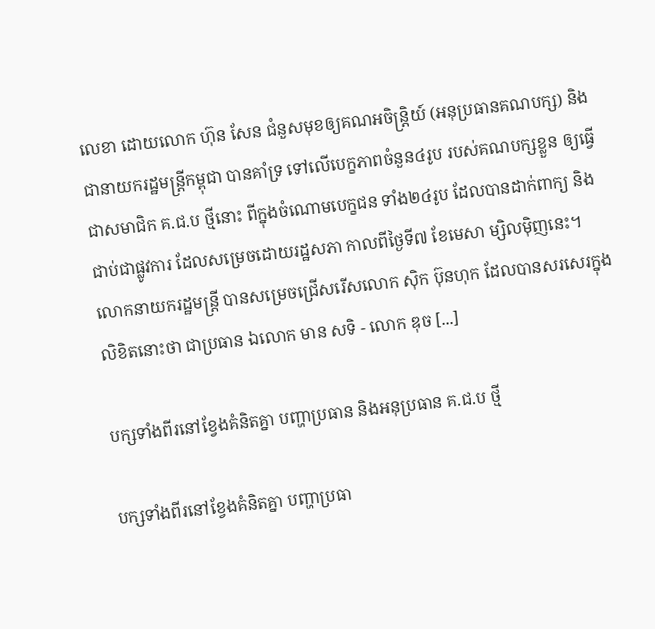លេខា ដោយលោក ហ៊ុន សែន ជំនួសមុខឲ្យគណអចិន្ត្រិយ៍ (អនុប្រធានគណបក្ស) និងជានាយករដ្ឋមន្រ្តីកម្ពុជា បានគាំទ្រ ទៅលើបេក្ខភាពចំនួន៤រូប របស់គណបក្សខ្លួន ឲ្យធ្វើជាសមាជិក គ.ជ.ប ថ្មីនោះ ពីក្នុងចំណោមបេក្ខជន ទាំង២៤រូប ដែលបានដាក់ពាក្យ និងជាប់ជាផ្លូវការ ដែលសម្រេចដោយរដ្ឋសភា កាលពីថ្ងៃទី៧ ខែមេសា ម្សិលម៉ិញនេះ។ លោកនាយករដ្ឋមន្រ្តី បានសម្រេចជ្រើសរើសលោក ស៊ិក ប៊ុនហុក ដែលបានសរសេរក្នុងលិខិតនោះថា ជាប្រធាន ឯលោក មាន សទិ - លោក ឌុច [...]

បក្សទាំងពីរនៅខ្វែងគំនិតគ្នា បញ្ហាប្រធាន និងអនុប្រធាន គ.ជ.ប ថ្មី

បក្សទាំងពីរនៅខ្វែងគំនិតគ្នា បញ្ហាប្រធា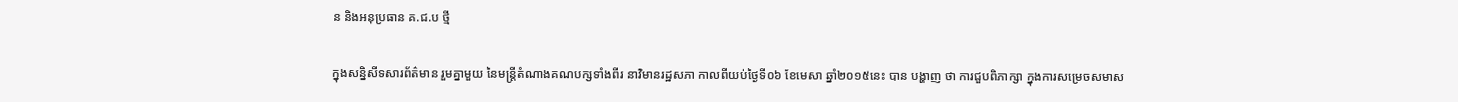ន និងអនុប្រធាន គ.ជ.ប ថ្មី

ក្នុងសន្និសីទសារព័ត៌មាន រួមគ្នាមួយ នៃមន្រ្តីតំណាងគណបក្សទាំងពីរ នាវិមានរដ្ឋសភា កាលពីយប់ថ្ងៃទី០៦ ខែមេសា ឆ្នាំ២០១៥នេះ បាន បង្ហាញ ថា ការជួបពិភាក្សា ក្នុងការសម្រេចសមាស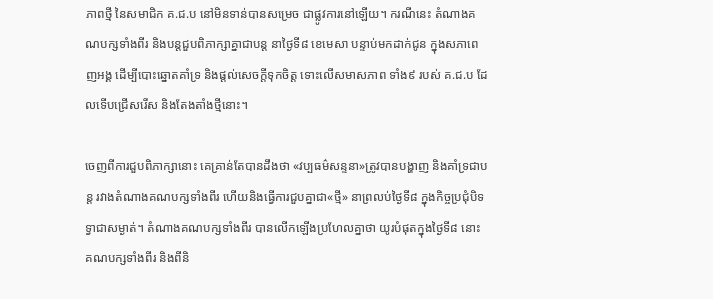ភាពថ្មី នៃសមាជិក គ.ជ.ប នៅមិនទាន់បានសម្រេច ជាផ្លូវការនៅឡើយ។ ករណីនេះ តំណាងគណបក្សទាំងពីរ និងបន្តជួបពិភាក្សាគ្នាជាបន្ត នាថ្ងៃទី៨ ខេមេសា បន្ទាប់មកដាក់ជូន ក្នុងសភាពេញអង្គ ដើម្បីបោះឆ្នោតគាំទ្រ និងផ្តល់សេចក្តីទុកចិត្ត ទោះលើសមាសភាព ទាំង៩ របស់ គ.ជ.ប ដែលទើបជ្រើសរើស និងតែងតាំងថ្មីនោះ។

ចេញពីការជួបពិភាក្សានោះ គេគ្រាន់តែបានដឹងថា «វប្បធម៌សន្ទនា»ត្រូវបានបង្ហាញ និងគាំទ្រជាបន្ត រវាងតំណាងគណបក្សទាំងពីរ ហើយនិងធ្វើការជួបគ្នាជា«ថ្មី» នាព្រលប់ថ្ងៃទី៨ ក្នុងកិច្ចប្រជុំបិទទ្វាជាសម្ងាត់។ តំណាងគណបក្សទាំងពីរ បានលើកឡើងប្រហែលគ្នាថា យូរបំផុតក្នុងថ្ងៃទី៨ នោះ គណបក្សទាំងពីរ និងពីនិ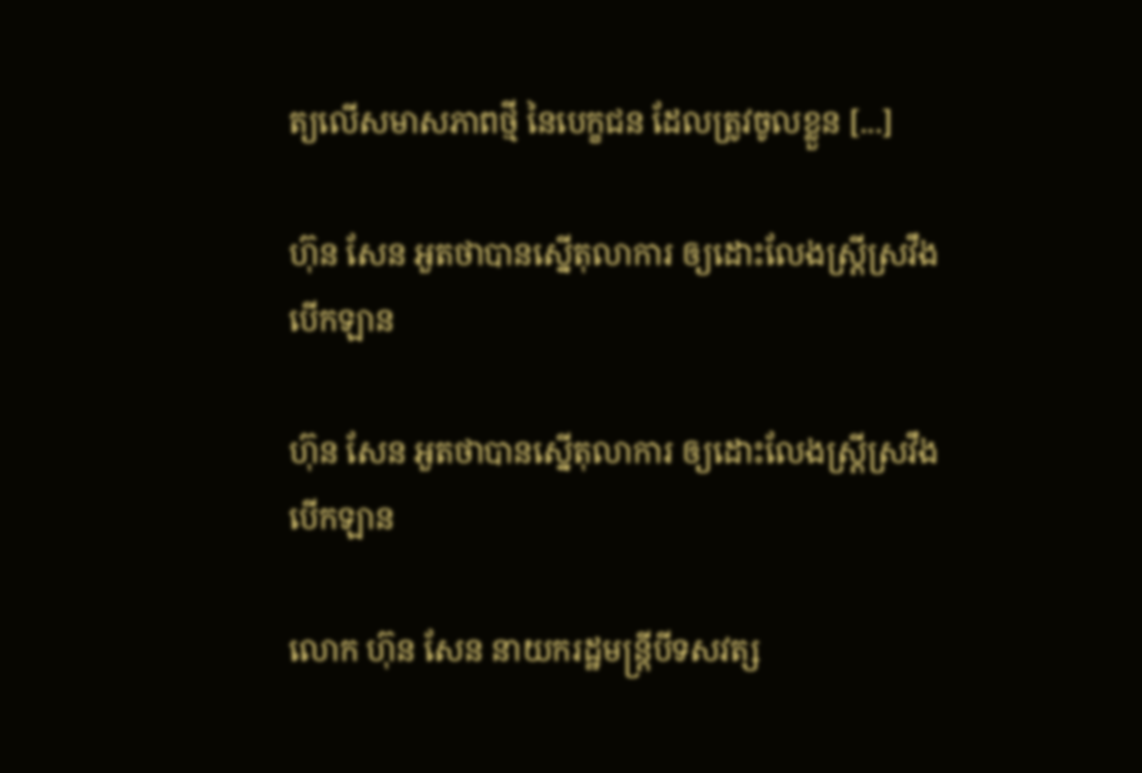ត្យលើសមាសភាពថ្មី នៃបេក្ខជន ដែលត្រូវចូលខ្លួន [...]

ហ៊ុន សែន អួតថាបានស្នើតុលាការ ឲ្យដោះលែងស្ត្រីស្រវឹងបើកឡាន

ហ៊ុន សែន អួតថាបានស្នើតុលាការ ឲ្យដោះលែងស្ត្រីស្រវឹងបើកឡាន

លោក ហ៊ុន សែន នាយករដ្ឋមន្រ្តីបីទសវត្ស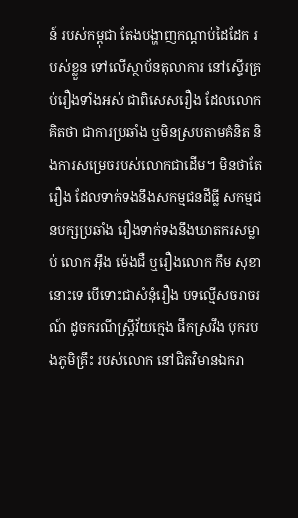ន៍ របស់កម្ពុជា តែងបង្ហាញកណ្តាប់ដៃដែក របស់ខ្លួន ទៅលើស្ថាប័នតុលាការ នៅស្ទើរគ្រប់រឿងទាំងអស់ ជាពិសេសរឿង ដែលលោកគិតថា ជាការប្រឆាំង ឬមិនស្របតាមគំនិត និងការសម្រេចរបស់លោកជាដើម។ មិនថាតែរឿង ដែលទាក់ទងនឹងសកម្មជនដីធ្លី សកម្មជនបក្សប្រឆាំង រឿងទាក់ទងនឹងឃាតករសម្លាប់ លោក អ៊ឹង ម៉េងជឺ ឬរឿងលោក កឹម សុខា នោះទេ បើទោះជាសំនុំរឿង បទល្មើសចរាចរណ៍ ដូចករណីស្រ្តីវ័យក្មេង ផឹកស្រវឹង បុករបងភូមិគ្រឹះ របស់លោក នៅជិតវិមានឯករា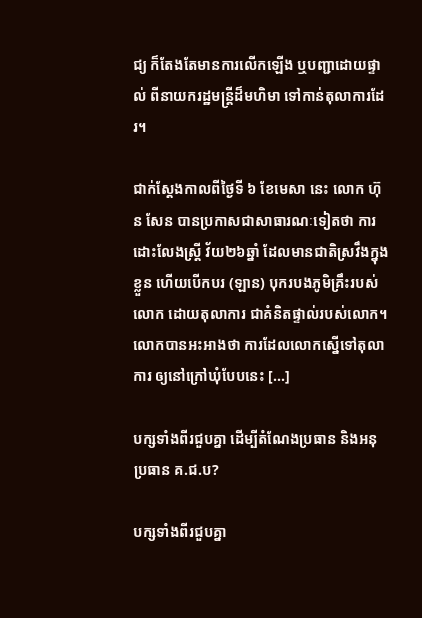ជ្យ ក៏តែងតែមានការលើកឡើង ឬបញ្ជាដោយផ្ទាល់ ពីនាយករដ្ឋមន្រ្តីដ៏មហិមា ទៅកាន់តុលាការដែរ។

ជាក់ស្តែងកាលពីថ្ងៃទី ៦ ខែមេសា នេះ លោក ហ៊ុន សែន បានប្រកាសជាសាធារណៈទៀតថា ការដោះលែងស្រ្តី វ័យ២៦ឆ្នាំ ដែលមានជាតិស្រវឹងក្នុងខ្លួន ហើយបើកបរ (ឡាន) បុករបងភូមិគ្រឹះរបស់លោក ដោយតុលាការ ជាគំនិតផ្ទាល់របស់លោក។ លោកបានអះអាងថា ការដែលលោកស្នើទៅតុលាការ ឲ្យនៅក្រៅឃុំបែបនេះ [...]

បក្សទាំងពីរជួបគ្នា ដើម្បីតំណែងប្រធាន និងអនុប្រធាន គ.ជ.ប?

បក្សទាំងពីរជួបគ្នា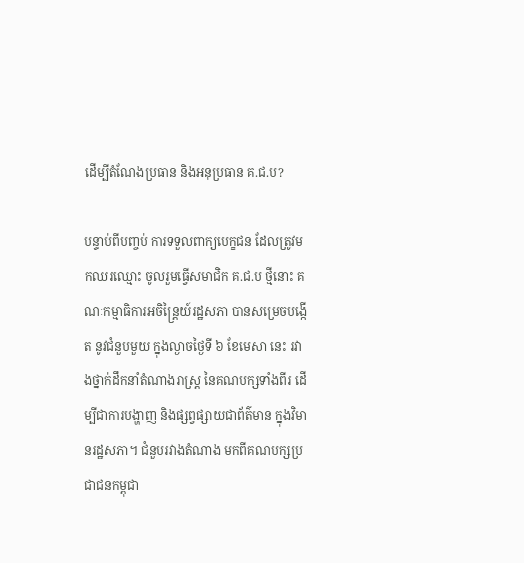ដើម្បីតំណែងប្រធាន និងអនុប្រធាន គ.ជ.ប?

បន្ទាប់ពីបញ្ចប់ ការទទួលពាក្យបេក្ខជន ដែលត្រូវមកឈរឈ្មោះ ចូលរួមធ្វើសមាជិក គ.ជ.ប ថ្មីនោះ គណៈកម្មាធិការអចិន្ត្រៃយ៍រដ្ឋសភា បានសម្រេចបង្កើត នូវជំនួបមួយ ក្នុងល្ងាចថ្ងៃទី ៦ ខែមេសា នេះ រវាងថ្នាក់ដឹកនាំតំណាងរាស្ត្រ នៃគណបក្សទាំងពីរ ដើម្បីជាការបង្ហាញ និងផ្សព្វផ្សាយជាព័ត៌មាន ក្នុងវិមានរដ្ឋសភា។ ជំនួបរវាងតំណាង មកពីគណបក្សប្រជាជនកម្ពុជា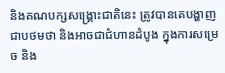និងគណបក្សសង្គ្រោះជាតិនេះ ត្រូវបានគេបង្ហាញ ជាបថមថា និងអាចជាជំហានដំបូង ក្នុងការសម្រេច និង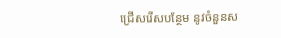ជ្រើសរើសបន្ថែម នូវចំនួនស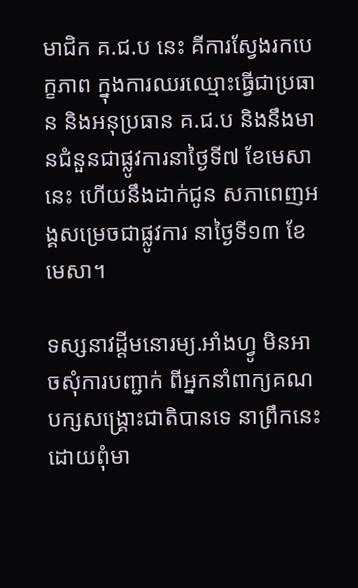មាជិក គ.ជ.ប នេះ គីការស្វែងរកបេក្ខភាព ក្នុងការឈរឈ្មោះធ្វើជាប្រធាន និងអនុប្រធាន គ.ជ.ប និងនឹងមានជំនួនជាផ្លូវការនាថ្ងៃទី៧ ខែមេសានេះ ហើយនឹងដាក់ជូន សភាពេញអង្គសម្រេចជាផ្លូវការ នាថ្ងៃទី១៣ ខែមេសា។

ទស្សនាវដ្តីមនោរម្យ.អាំងហ្វូ មិនអាចសុំការបញ្ជាក់ ពីអ្នកនាំពាក្យគណបក្សសង្គ្រោះជាតិបានទេ នាព្រឹកនេះ ដោយពុំមា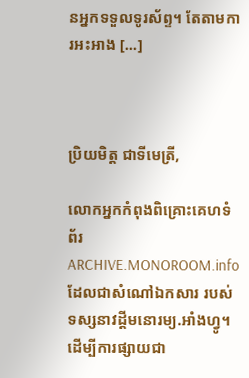នអ្នកទទួលទូរស័ព្ទ។ តែតាមការអះអាង [...]



ប្រិយមិត្ត ជាទីមេត្រី,

លោកអ្នកកំពុងពិគ្រោះគេហទំព័រ ARCHIVE.MONOROOM.info ដែលជាសំណៅឯកសារ របស់ទស្សនាវដ្ដីមនោរម្យ.អាំងហ្វូ។ ដើម្បីការផ្សាយជា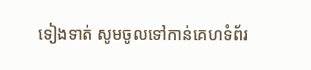ទៀងទាត់ សូមចូលទៅកាន់គេហទំព័រ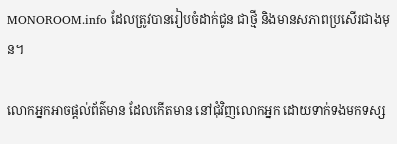MONOROOM.info ដែលត្រូវបានរៀបចំដាក់ជូន ជាថ្មី និងមានសភាពប្រសើរជាងមុន។

លោកអ្នកអាចផ្ដល់ព័ត៌មាន ដែលកើតមាន នៅជុំវិញលោកអ្នក ដោយទាក់ទងមកទស្ស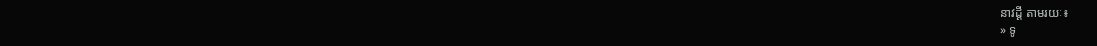នាវដ្ដី តាមរយៈ៖
» ទូ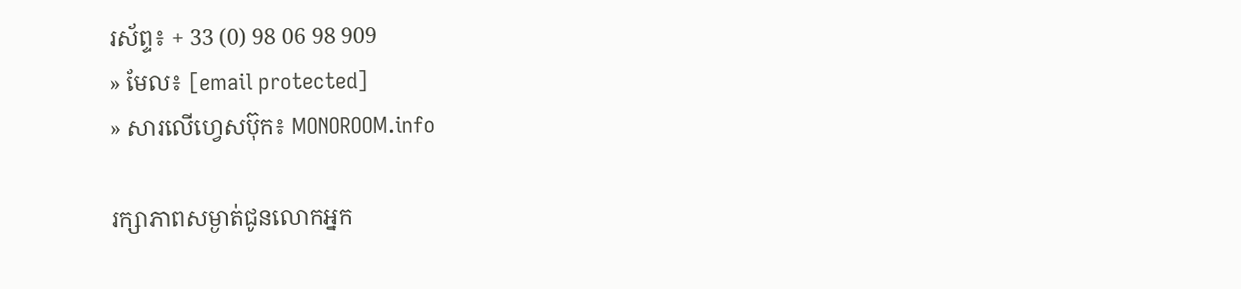រស័ព្ទ៖ + 33 (0) 98 06 98 909
» មែល៖ [email protected]
» សារលើហ្វេសប៊ុក៖ MONOROOM.info

រក្សាភាពសម្ងាត់ជូនលោកអ្នក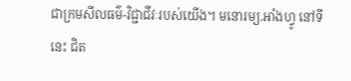ជាក្រមសីលធម៌-វិជ្ជាជីវៈរបស់យើង។ មនោរម្យ.អាំងហ្វូ នៅទីនេះ ជិត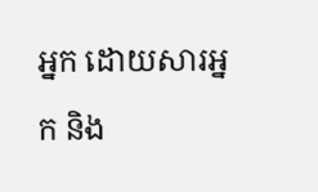អ្នក ដោយសារអ្នក និង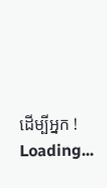ដើម្បីអ្នក !
Loading...